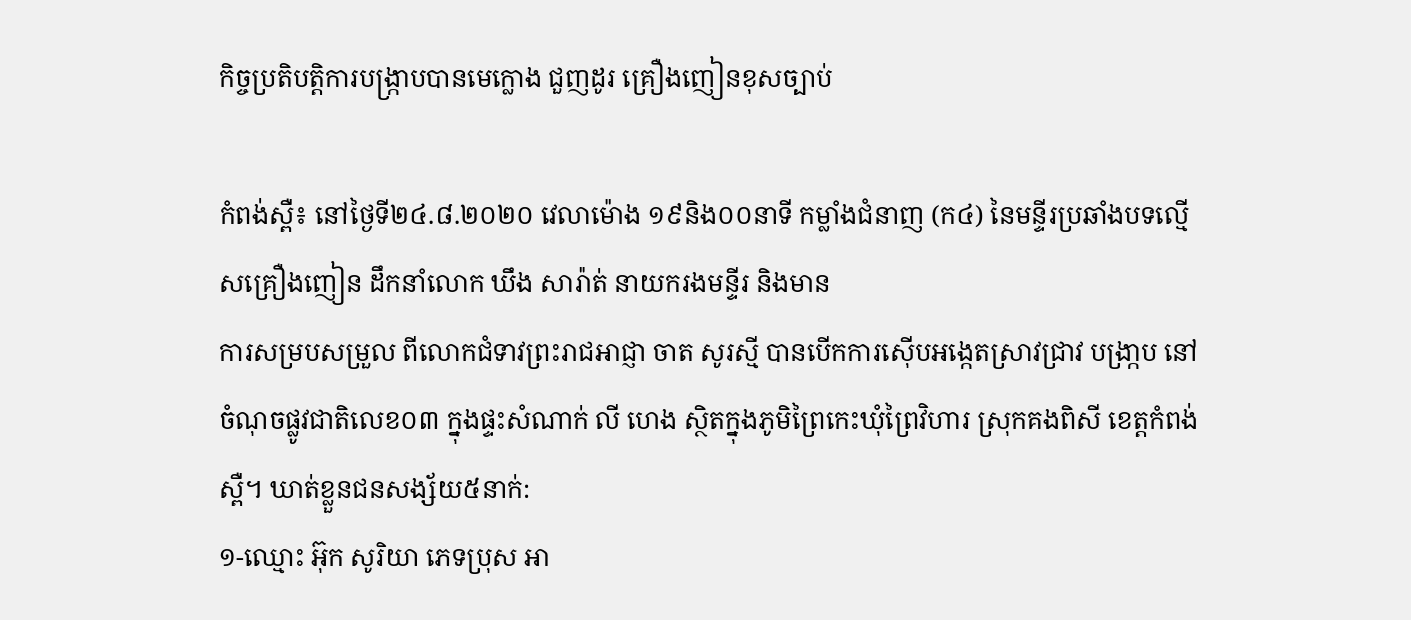កិច្ចប្រតិបត្តិការបង្ក្រាបបានមេក្លោង ជួញដូរ គ្រឿងញៀនខុសច្បាប់

កំពង់ស្ពឺ៖ នៅថ្ងៃទី២៤.៨.២០២០ វេលាម៉ោង ១៩និង០០នាទី កម្លាំងជំនាញ (ក៤) នៃមន្ទីរប្រឆាំងបទល្មើសគ្រឿងញៀន ដឹកនាំលោក ឃឹង សារ៉ាត់ នាយករងមន្ទីរ និងមាន
ការសម្របសម្រួល ពីលោកជំទាវព្រះរាជអាជ្ញា ចាត សូរស្មី បានបើកការស៊ើបអង្កេតស្រាវជ្រាវ បង្រា្កប នៅចំណុចផ្លូវជាតិលេខ០៣ ក្នុងផ្ទះសំណាក់ លី ហេង ស្ថិតក្នុងភូមិព្រៃកេះឃុំព្រៃវិហារ ស្រុកគងពិសី ខេត្តកំពង់ស្ពឺ។ ឃាត់ខ្លួនជនសង្ស័យ៥នាក់:
១-ឈ្មោះ អ៊ុក សូរិយា ភេទប្រុស អា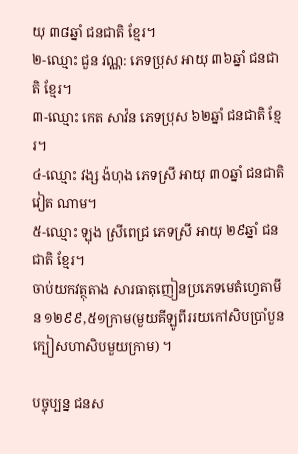យុ ៣៨ឆ្នាំ ជនជាតិ ខ្មែរ។
២-ឈ្មោះ ជួន វណ្ណ: ភេទប្រុស អាយុ ៣៦ឆ្នាំ ជនជាតិ ខ្មែរ។
៣-ឈ្មោះ កេត សាវ៉ន ភេទប្រុស ៦២ឆ្នាំ ជនជាតិ ខ្មែរ។
៤-ឈ្មោះ វង្ស ង៉ហុង ភេទស្រី អាយុ ៣០ឆ្នាំ ជនជាតិ វៀត ណាម។
៥-ឈ្មោះ ឡុង ស្រីពេជ្រ ភេទស្រី អាយុ ២៩ឆ្នាំ ជនជាតិ ខ្មែរ។
ចាប់យកវត្ថុតាង សារធាតុញៀនប្រភេទមេតំហ្វេតាមីន ១២៩៩,៥១ក្រាម(មួយគីឡូពីររយកៅសិបប្រាំបួនក្បៀសហាសិបមួយក្រាម) ។

បច្ចុប្បន្ន ជនស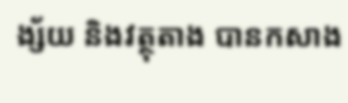ង្ស័យ និងវត្ថុតាង បានកសាង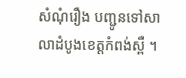សំណុំរឿង បញ្ជូនទៅសាលាដំបូងខេត្តកំពង់ស្ពឺ ។